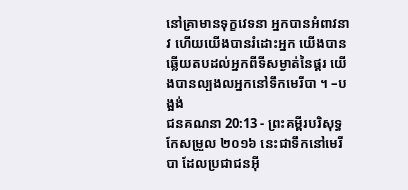នៅគ្រាមានទុក្ខវេទនា អ្នកបានអំពាវនាវ ហើយយើងបានរំដោះអ្នក យើងបានឆ្លើយតបដល់អ្នកពីទីសម្ងាត់នៃផ្គរ យើងបានល្បងលអ្នកនៅទឹកមេរីបា ។ –បង្អង់
ជនគណនា 20:13 - ព្រះគម្ពីរបរិសុទ្ធកែសម្រួល ២០១៦ នេះជាទឹកនៅមេរីបា ដែលប្រជាជនអ៊ី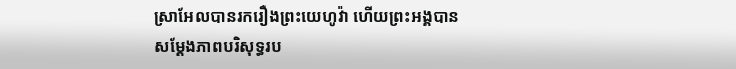ស្រាអែលបានរករឿងព្រះយេហូវ៉ា ហើយព្រះអង្គបានសម្ដែងភាពបរិសុទ្ធរប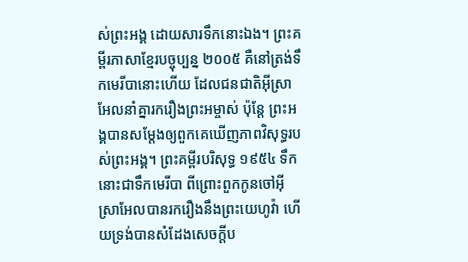ស់ព្រះអង្គ ដោយសារទឹកនោះឯង។ ព្រះគម្ពីរភាសាខ្មែរបច្ចុប្បន្ន ២០០៥ គឺនៅត្រង់ទឹកមេរីបានោះហើយ ដែលជនជាតិអ៊ីស្រាអែលនាំគ្នារករឿងព្រះអម្ចាស់ ប៉ុន្តែ ព្រះអង្គបានសម្តែងឲ្យពួកគេឃើញភាពវិសុទ្ធរបស់ព្រះអង្គ។ ព្រះគម្ពីរបរិសុទ្ធ ១៩៥៤ ទឹកនោះជាទឹកមេរីបា ពីព្រោះពួកកូនចៅអ៊ីស្រាអែលបានរករឿងនឹងព្រះយេហូវ៉ា ហើយទ្រង់បានសំដែងសេចក្ដីប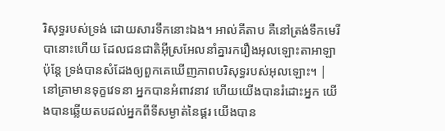រិសុទ្ធរបស់ទ្រង់ ដោយសារទឹកនោះឯង។ អាល់គីតាប គឺនៅត្រង់ទឹកមេរីបានោះហើយ ដែលជនជាតិអ៊ីស្រអែលនាំគ្នារករឿងអុលឡោះតាអាឡា ប៉ុន្តែ ទ្រង់បានសំដែងឲ្យពួកគេឃើញភាពបរិសុទ្ធរបស់អុលឡោះ។ |
នៅគ្រាមានទុក្ខវេទនា អ្នកបានអំពាវនាវ ហើយយើងបានរំដោះអ្នក យើងបានឆ្លើយតបដល់អ្នកពីទីសម្ងាត់នៃផ្គរ យើងបាន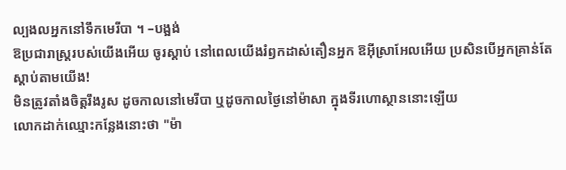ល្បងលអ្នកនៅទឹកមេរីបា ។ –បង្អង់
ឱប្រជារាស្ត្ររបស់យើងអើយ ចូរស្តាប់ នៅពេលយើងរំឭកដាស់តឿនអ្នក ឱអ៊ីស្រាអែលអើយ ប្រសិនបើអ្នកគ្រាន់តែស្តាប់តាមយើង!
មិនត្រូវតាំងចិត្តរឹងរូស ដូចកាលនៅមេរីបា ឬដូចកាលថ្ងៃនៅម៉ាសា ក្នុងទីរហោស្ថាននោះឡើយ
លោកដាក់ឈ្មោះកន្លែងនោះថា "ម៉ា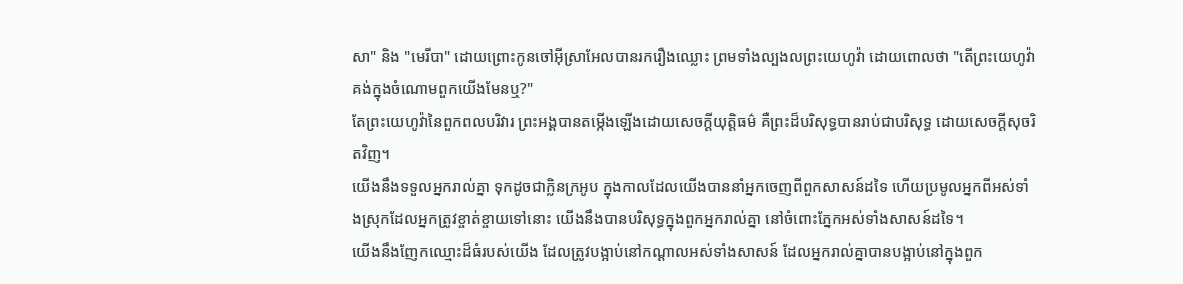សា" និង "មេរីបា" ដោយព្រោះកូនចៅអ៊ីស្រាអែលបានរករឿងឈ្លោះ ព្រមទាំងល្បងលព្រះយេហូវ៉ា ដោយពោលថា "តើព្រះយេហូវ៉ាគង់ក្នុងចំណោមពួកយើងមែនឬ?"
តែព្រះយេហូវ៉ានៃពួកពលបរិវារ ព្រះអង្គបានតម្កើងឡើងដោយសេចក្ដីយុត្តិធម៌ គឺព្រះដ៏បរិសុទ្ធបានរាប់ជាបរិសុទ្ធ ដោយសេចក្ដីសុចរិតវិញ។
យើងនឹងទទួលអ្នករាល់គ្នា ទុកដូចជាក្លិនក្រអូប ក្នុងកាលដែលយើងបាននាំអ្នកចេញពីពួកសាសន៍ដទៃ ហើយប្រមូលអ្នកពីអស់ទាំងស្រុកដែលអ្នកត្រូវខ្ចាត់ខ្ចាយទៅនោះ យើងនឹងបានបរិសុទ្ធក្នុងពួកអ្នករាល់គ្នា នៅចំពោះភ្នែកអស់ទាំងសាសន៍ដទៃ។
យើងនឹងញែកឈ្មោះដ៏ធំរបស់យើង ដែលត្រូវបង្អាប់នៅកណ្ដាលអស់ទាំងសាសន៍ ដែលអ្នករាល់គ្នាបានបង្អាប់នៅក្នុងពួក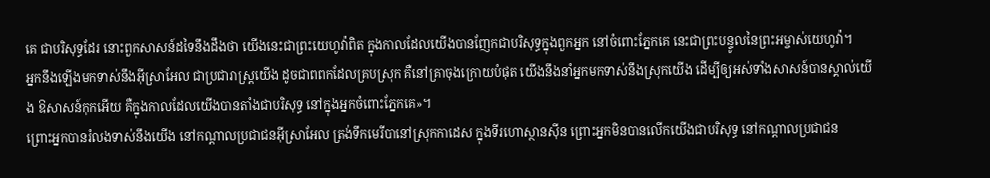គេ ជាបរិសុទ្ធដែរ នោះពួកសាសន៍ដទៃនឹងដឹងថា យើងនេះជាព្រះយេហូវ៉ាពិត ក្នុងកាលដែលយើងបានញែកជាបរិសុទ្ធក្នុងពួកអ្នក នៅចំពោះភ្នែកគេ នេះជាព្រះបន្ទូលនៃព្រះអម្ចាស់យេហូវ៉ា។
អ្នកនឹងឡើងមកទាស់នឹងអ៊ីស្រាអែល ជាប្រជារាស្ត្រយើង ដូចជាពពកដែលគ្របស្រុក គឺនៅគ្រាចុងក្រោយបំផុត យើងនឹងនាំអ្នកមកទាស់នឹងស្រុកយើង ដើម្បីឲ្យអស់ទាំងសាសន៍បានស្គាល់យើង ឱសាសន៍កុកអើយ គឺក្នុងកាលដែលយើងបានតាំងជាបរិសុទ្ធ នៅក្នុងអ្នកចំពោះភ្នែកគេ»។
ព្រោះអ្នកបានរំលងទាស់នឹងយើង នៅកណ្ដាលប្រជាជនអ៊ីស្រាអែល ត្រង់ទឹកមេរីបានៅស្រុកកាដេស ក្នុងទីរហោស្ថានស៊ីន ព្រោះអ្នកមិនបានលើកយើងជាបរិសុទ្ធ នៅកណ្ដាលប្រជាជន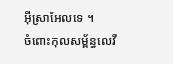អ៊ីស្រាអែលទេ ។
ចំពោះកុលសម្ព័ន្ធលេវី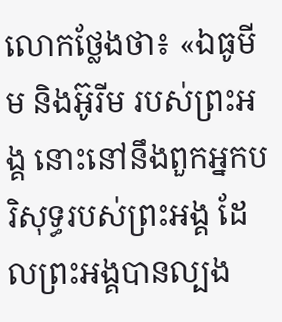លោកថ្លែងថា៖ «ឯធូមីម និងអ៊ូរីម របស់ព្រះអង្គ នោះនៅនឹងពួកអ្នកបរិសុទ្ធរបស់ព្រះអង្គ ដែលព្រះអង្គបានល្បង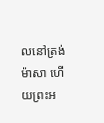លនៅត្រង់ម៉ាសា ហើយព្រះអ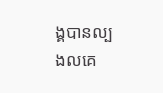ង្គបានល្បងលគេ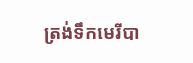ត្រង់ទឹកមេរីបា